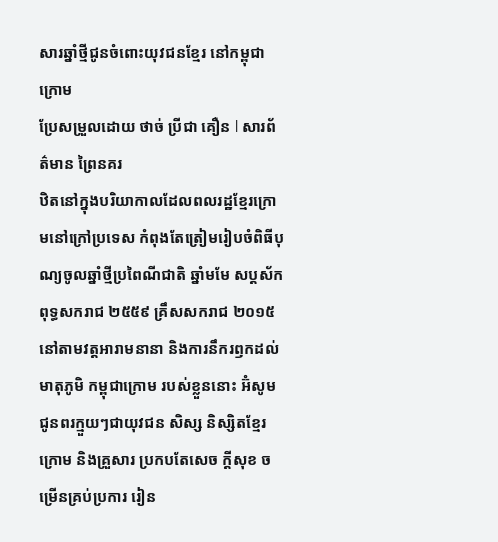សារឆ្នាំថ្មីជូនចំពោះយុវជនខ្មែរ នៅកម្ពុជាក្រោម
ប្រែសម្រួលដោយ ថាច់ ប្រីជា គឿន l សារព័ត៌មាន ព្រៃនគរ
ឋិតនៅក្នុងបរិយាកាលដែលពលរដ្ឋខ្មែរក្រោមនៅក្រៅប្រទេស កំពុងតែត្រៀមរៀបចំពិធីបុណ្យចូលឆ្នាំថ្មីប្រពៃណីជាតិ ឆ្នាំមមែ សប្ដស័ក ពុទ្ធសករាជ ២៥៥៩ គ្រឹសសករាជ ២០១៥ នៅតាមវត្តអារាមនានា និងការនឹករឭកដល់មាតុភូមិ កម្ពុជាក្រោម របស់ខ្លួននោះ អ៊ំសូមជូនពរក្មួយៗជាយុវជន សិស្ស និស្សិតខ្មែរក្រោម និងគ្រួសារ ប្រកបតែសេច ក្ដីសុខ ចម្រើនគ្រប់ប្រការ រៀន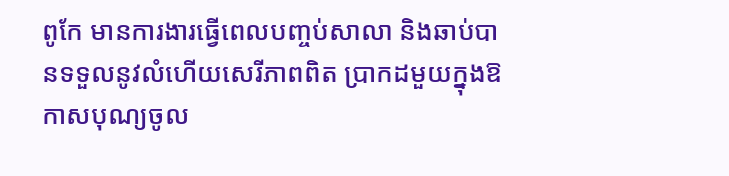ពូកែ មានការងារធ្វើពេលបញ្ចប់សាលា និងឆាប់បានទទួលនូវលំហើយសេរីភាពពិត ប្រាកដមួយក្នុងឱកាសបុណ្យចូល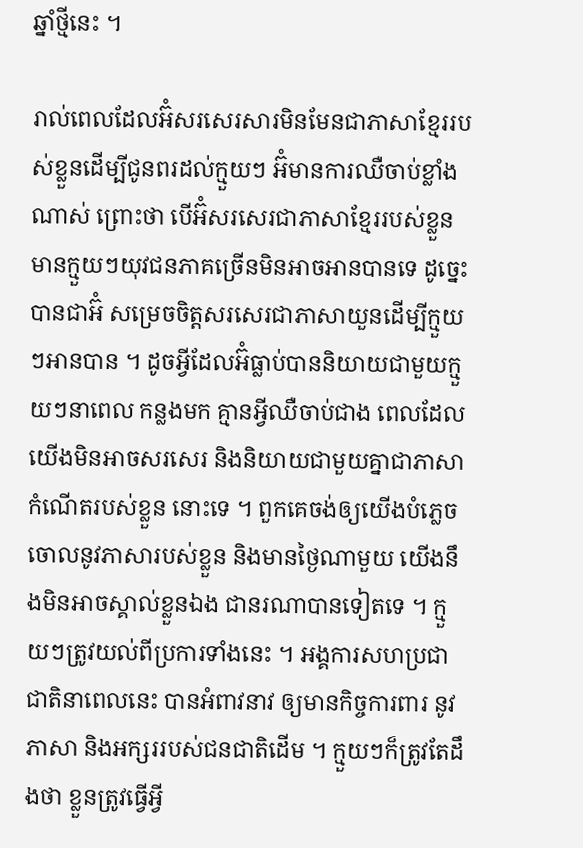ឆ្នាំថ្មីនេះ ។

រាល់ពេលដែលអ៊ំសរសេរសារមិនមែនជាភាសាខ្មែររបស់ខ្លួនដើម្បីជូនពរដល់ក្មួយៗ អ៊ំមានការឈឺចាប់ខ្លាំងណាស់ ព្រោះថា បើអ៊ំសរសេរជាភាសាខ្មែររបស់ខ្លួន មានក្មួយៗយុវជនភាគច្រើនមិនអាចអានបានទេ ដូច្នេះ បានជាអ៊ំ សម្រេចចិត្តសរសេរជាភាសាយួនដើម្បីក្មួយៗអានបាន ។ ដូចអ្វីដែលអ៊ំធ្លាប់បាននិយាយជាមួយក្មួយៗនាពេល កន្លងមក គ្មានអ្វីឈឺចាប់ជាង ពេលដែលយើងមិនអាចសរសេរ និងនិយាយជាមួយគ្នាជាភាសាកំណើតរបស់ខ្លួន នោះទេ ។ ពួកគេចង់ឲ្យយើងបំភ្លេចចោលនូវភាសារបស់ខ្លួន និងមានថ្ងៃណាមួយ យើងនឹងមិនអាចស្គាល់ខ្លួនឯង ជានរណាបានទៀតទេ ។ ក្មួយៗត្រូវយល់ពីប្រការទាំងនេះ ។ អង្គការសហប្រជាជាតិនាពេលនេះ បានអំពាវនាវ ឲ្យមានកិច្ចការពារ នូវភាសា និងអក្សររបស់ជនជាតិដើម ។ ក្មួយៗក៏ត្រូវតែដឹងថា ខ្លួនត្រូវធ្វើអ្វី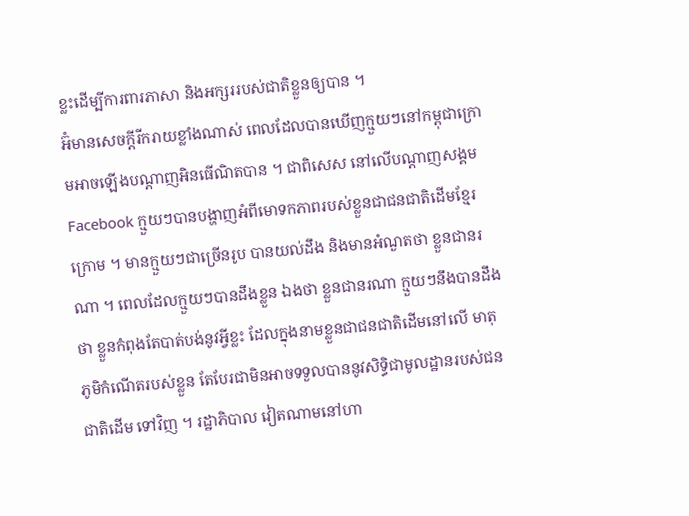ខ្លះដើម្បីការពារភាសា និងអក្សររបស់ជាតិខ្លួនឲ្យបាន ។
អ៊ំមានសេចក្ដីរីករាយខ្លាំងណាស់ ពេលដែលបានឃើញក្មួយៗនៅកម្ពុជាក្រោមអាចឡើងបណ្ដាញអិនធើណិតបាន ។ ជាពិសេស នៅលើបណ្ដាញសង្គម Facebook ក្មួយៗបានបង្ហាញអំពីមោទកភាពរបស់ខ្លួនជាជនជាតិដើមខ្មែរ ក្រោម ។ មានក្មួយៗជាច្រើនរូប បានយល់ដឹង និងមានអំណួតថា ខ្លួនជានរណា ។ ពេលដែលក្មួយៗបានដឹងខ្លួន ឯងថា ខ្លួនជានរណា ក្មួយៗនឹងបានដឹងថា ខ្លួនកំពុងតែបាត់បង់នូវអ្វីខ្លះ ដែលក្នុងនាមខ្លួនជាជនជាតិដើមនៅលើ មាតុភូមិកំណើតរបស់ខ្លួន តែបែរជាមិនអាចទទួលបាននូវសិទ្ធិជាមូលដ្ឋានរបស់ជនជាតិដើម ទៅវិញ ។ រដ្ឋាភិបាល វៀតណាមនៅហា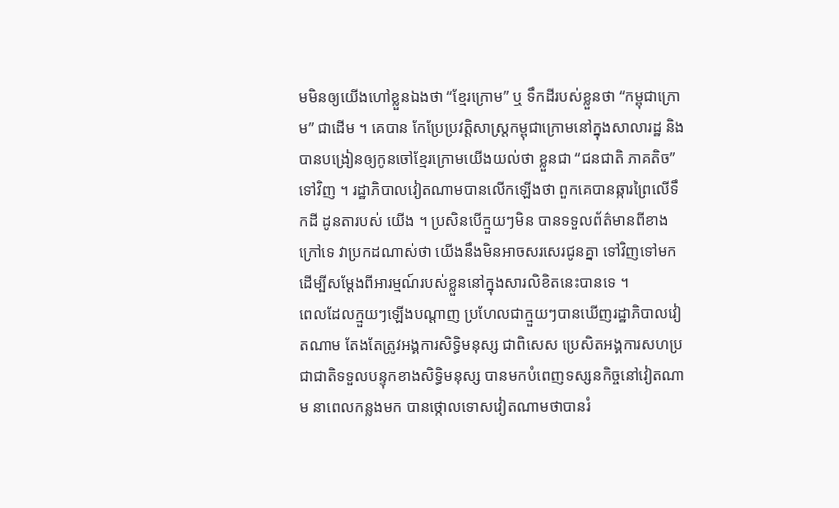មមិនឲ្យយើងហៅខ្លួនឯងថា “ខ្មែរក្រោម” ឬ ទឹកដីរបស់ខ្លួនថា “កម្ពុជាក្រោម” ជាដើម ។ គេបាន កែប្រែប្រវត្តិសាស្ត្រកម្ពុជាក្រោមនៅក្នុងសាលារដ្ឋ និងបានបង្រៀនឲ្យកូនចៅខ្មែរក្រោមយើងយល់ថា ខ្លួនជា “ជនជាតិ ភាគតិច” ទៅវិញ ។ រដ្ឋាភិបាលវៀតណាមបានលើកឡើងថា ពួកគេបានឆ្ការព្រៃលើទឹកដី ដូនតារបស់ យើង ។ ប្រសិនបើក្មួយៗមិន បានទទួលព័ត៌មានពីខាងក្រៅទេ វាប្រកដណាស់ថា យើងនឹងមិនអាចសរសេរជូនគ្នា ទៅវិញទៅមក ដើម្បីសម្ដែងពីអារម្មណ៍របស់ខ្លួននៅក្នុងសារលិខិតនេះបានទេ ។
ពេលដែលក្មួយៗឡើងបណ្ដាញ ប្រហែលជាក្មួយៗបានឃើញរដ្ឋាភិបាលវៀតណាម តែងតែត្រូវអង្គការសិទ្ធិមនុស្ស ជាពិសេស ប្រេសិតអង្គការសហប្រជាជាតិទទួលបន្ទុកខាងសិទ្ធិមនុស្ស បានមកបំពេញទស្សនកិច្ចនៅវៀតណាម នាពេលកន្លងមក បានថ្កោលទោសវៀតណាមថាបានរំ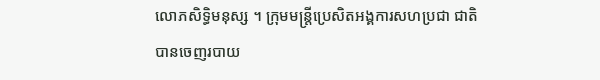លោភសិទ្ធិមនុស្ស ។ ក្រុមមន្ត្រីប្រេសិតអង្គការសហប្រជា ជាតិ បានចេញរបាយ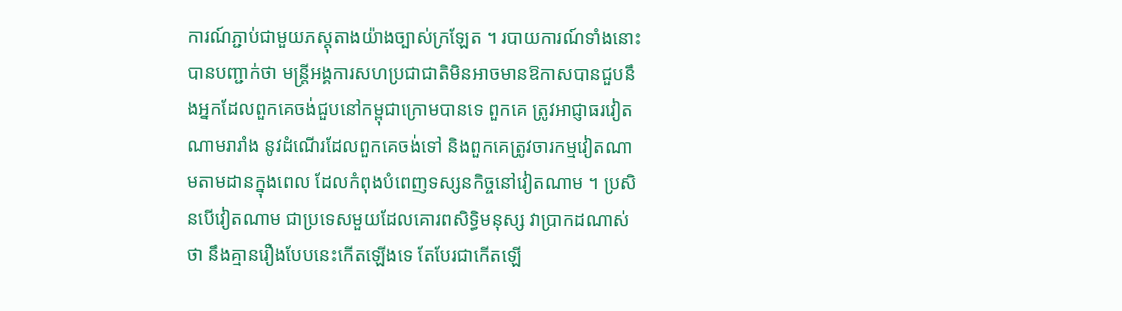ការណ៍ភ្ជាប់ជាមួយភស្តុតាងយ៉ាងច្បាស់ក្រឡែត ។ របាយការណ៍ទាំងនោះបានបញ្ជាក់ថា មន្ត្រីអង្គការសហប្រជាជាតិមិនអាចមានឱកាសបានជួបនឹងអ្នកដែលពួកគេចង់ជួបនៅកម្ពុជាក្រោមបានទេ ពួកគេ ត្រូវអាជ្ញាធរវៀតណាមរារាំង នូវដំណើរដែលពួកគេចង់ទៅ និងពួកគេត្រូវចារកម្មវៀតណាមតាមដានក្នុងពេល ដែលកំពុងបំពេញទស្សនកិច្ចនៅវៀតណាម ។ ប្រសិនបើវៀតណាម ជាប្រទេសមួយដែលគោរពសិទ្ធិមនុស្ស វាប្រាកដណាស់ថា នឹងគ្មានរឿងបែបនេះកើតឡើងទេ តែបែរជាកើតឡើ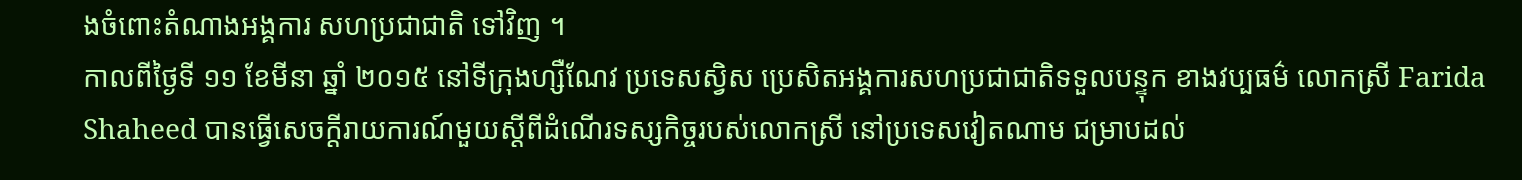ងចំពោះតំណាងអង្គការ សហប្រជាជាតិ ទៅវិញ ។
កាលពីថ្ងៃទី ១១ ខែមីនា ឆ្នាំ ២០១៥ នៅទីក្រុងហ្សឺណែវ ប្រទេសស្វិស ប្រេសិតអង្គការសហប្រជាជាតិទទួលបន្ទុក ខាងវប្បធម៌ លោកស្រី Farida Shaheed បានធ្វើសេចក្ដីរាយការណ៍មួយស្ដីពីដំណើរទស្សកិច្ចរបស់លោកស្រី នៅប្រទេសវៀតណាម ជម្រាបដល់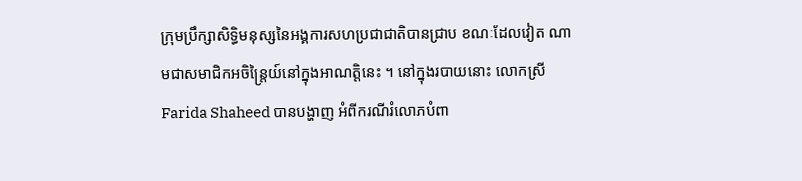ក្រុមប្រឹក្សាសិទ្ធិមនុស្សនៃអង្គការសហប្រជាជាតិបានជ្រាប ខណៈដែលវៀត ណាមជាសមាជិកអចិន្ត្រៃយ៍នៅក្នុងអាណត្តិនេះ ។ នៅក្នុងរបាយនោះ លោកស្រី Farida Shaheed បានបង្ហាញ អំពីករណីរំលោភបំពា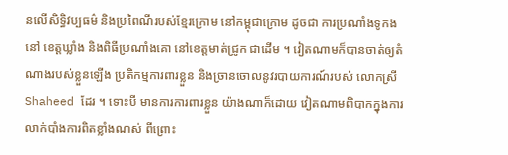នលើសិទ្ធិវប្បធម៌ និងប្រពៃណីរបស់ខ្មែរក្រោម នៅកម្ពុជាក្រោម ដូចជា ការប្រណាំងទូកង នៅ ខេត្តឃ្លាំង និងពិធីប្រណាំងគោ នៅខេត្តមាត់ជ្រូក ជាដើម ។ វៀតណាមក៏បានចាត់ឲ្យតំណាងរបស់ខ្លួនឡើង ប្រតិកម្មការពារខ្លួន និងច្រានចោលនូវរបាយការណ៍របស់ លោកស្រី Shaheed ដែរ ។ ទោះបី មានការការពារខ្លួន យ៉ាងណាក៏ដោយ វៀតណាមពិបាកក្នុងការលាក់បាំងការពិតខ្លាំងណស់ ពីព្រោះ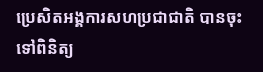ប្រេសិតអង្គការសហប្រជាជាតិ បានចុះទៅពិនិត្យ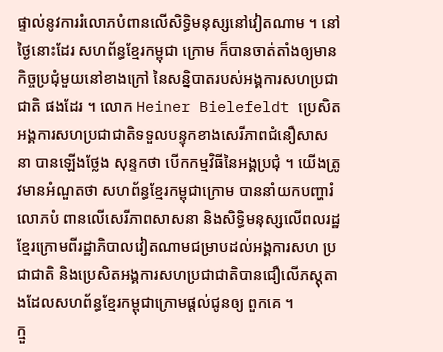ផ្ទាល់នូវការរំលោភបំពានលើសិទ្ធិមនុស្សនៅវៀតណាម ។ នៅថ្ងៃនោះដែរ សហព័ន្ធខ្មែរកម្ពុជា ក្រោម ក៏បានចាត់តាំងឲ្យមានកិច្ចប្រជុំមួយនៅខាងក្រៅ នៃសន្និបាតរបស់អង្គការសហប្រជាជាតិ ផងដែរ ។ លោក Heiner Bielefeldt ប្រេសិតអង្គការសហប្រជាជាតិទទួលបន្ទុកខាងសេរីភាពជំនឿសាសនា បានឡើងថ្លែង សុន្ទកថា បើកកម្មវិធីនៃអង្គប្រជុំ ។ យើងត្រូវមានអំណួតថា សហព័ន្ធខ្មែរកម្ពុជាក្រោម បាននាំយកបញ្ហារំលោភបំ ពានលើសេរីភាពសាសនា និងសិទ្ធិមនុស្សលើពលរដ្ឋខ្មែរក្រោមពីរដ្ឋាភិបាលវៀតណាមជម្រាបដល់អង្គការសហ ប្រជាជាតិ និងប្រេសិតអង្គការសហប្រជាជាតិបានជឿលើភស្តុតាងដែលសហព័ន្ធខ្មែរកម្ពុជាក្រោមផ្ដល់ជូនឲ្យ ពួកគេ ។
ក្មួ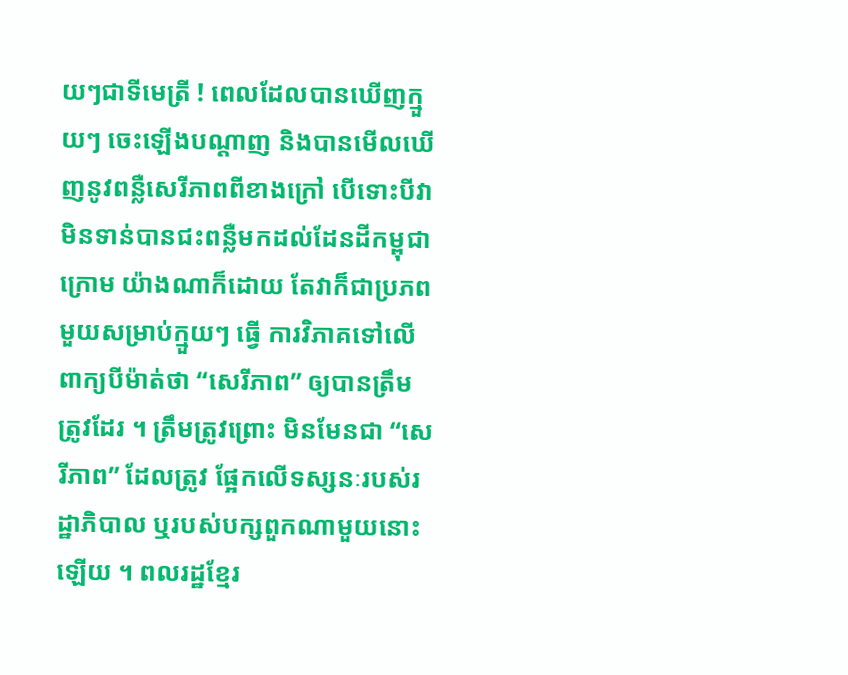យៗជាទីមេត្រី ! ពេលដែលបានឃើញក្មួយៗ ចេះឡើងបណ្ដាញ និងបានមើលឃើញនូវពន្លឺសេរីភាពពីខាងក្រៅ បើទោះបីវាមិនទាន់បានជះពន្លឺមកដល់ដែនដីកម្ពុជាក្រោម យ៉ាងណាក៏ដោយ តែវាក៏ជាប្រភពមួយសម្រាប់ក្មួយៗ ធ្វើ ការវិភាគទៅលើពាក្យបីម៉ាត់ថា “សេរីភាព” ឲ្យបានត្រឹមត្រូវដែរ ។ ត្រឹមត្រូវព្រោះ មិនមែនជា “សេរីភាព” ដែលត្រូវ ផ្អែកលើទស្សនៈរបស់រដ្ឋាភិបាល ឬរបស់បក្សពួកណាមួយនោះឡើយ ។ ពលរដ្ឋខ្មែរ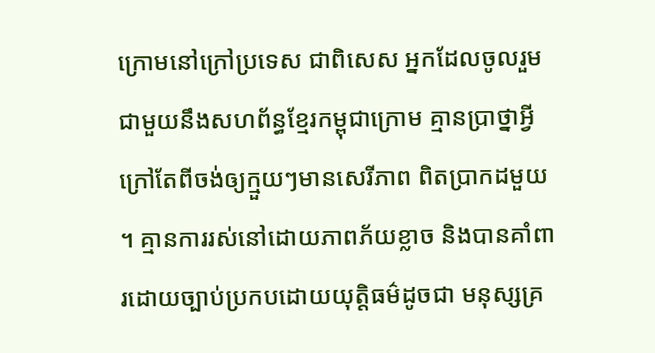ក្រោមនៅក្រៅប្រទេស ជាពិសេស អ្នកដែលចូលរួមជាមួយនឹងសហព័ន្ធខ្មែរកម្ពុជាក្រោម គ្មានប្រាថ្នាអ្វីក្រៅតែពីចង់ឲ្យក្មួយៗមានសេរីភាព ពិតប្រាកដមួយ ។ គ្មានការរស់នៅដោយភាពភ័យខ្លាច និងបានគាំពារដោយច្បាប់ប្រកបដោយយុត្តិធម៌ដូចជា មនុស្សគ្រ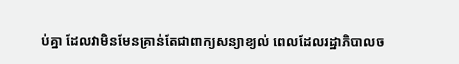ប់គ្នា ដែលវាមិនមែនគ្រាន់តែជាពាក្យសន្យាខ្យល់ ពេលដែលរដ្ឋាភិបាលច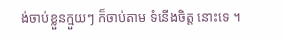ង់ចាប់ខ្លួនក្មួយៗ ក៏ចាប់តាម ទំនើងចិត្ត នោះទេ ។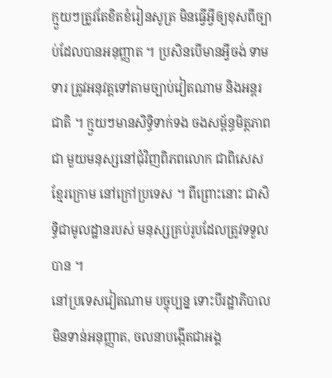ក្មួយៗត្រូវតែខិតខំរៀនសូត្រ មិនធ្វើអ្វីឲ្យខុសពីច្បាប់ដែលបានអនុញ្ញាត ។ ប្រសិនបើមានអ្វីចង់ ទាមទារ ត្រូវអនុវត្តទៅតាមច្បាប់វៀតណាម និងអន្តរជាតិ ។ ក្មួយៗមានសិទ្ធិទាក់ទង ចងសម្ព័ន្ធមិត្តភាពជា មួយមនុស្សនៅជុំវិញពិភពលោក ជាពិសេស ខ្មែរក្រោម នៅក្រៅប្រទេស ។ ពីព្រោះនោះ ជាសិទ្ធិជាមូលដ្ឋានរបស់ មនុស្សគ្រប់រូបដែលត្រូវទទួលបាន ។
នៅប្រទេសវៀតណាម បច្ចុប្បន្ន ទោះបីរដ្ឋាភិបាលមិនទាន់អនុញ្ញាត, ចលនាបង្កើតជាអង្គ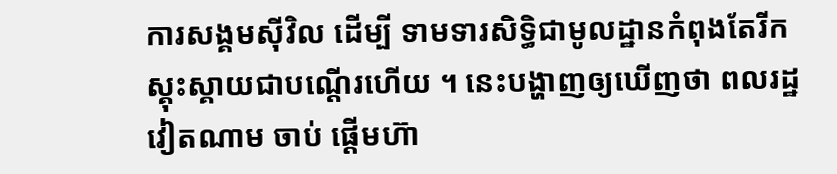ការសង្គមស៊ីវិល ដើម្បី ទាមទារសិទ្ធិជាមូលដ្ឋានកំពុងតែរីកស្គុះស្គាយជាបណ្ដើរហើយ ។ នេះបង្ហាញឲ្យឃើញថា ពលរដ្ឋវៀតណាម ចាប់ ផ្ដើមហ៊ា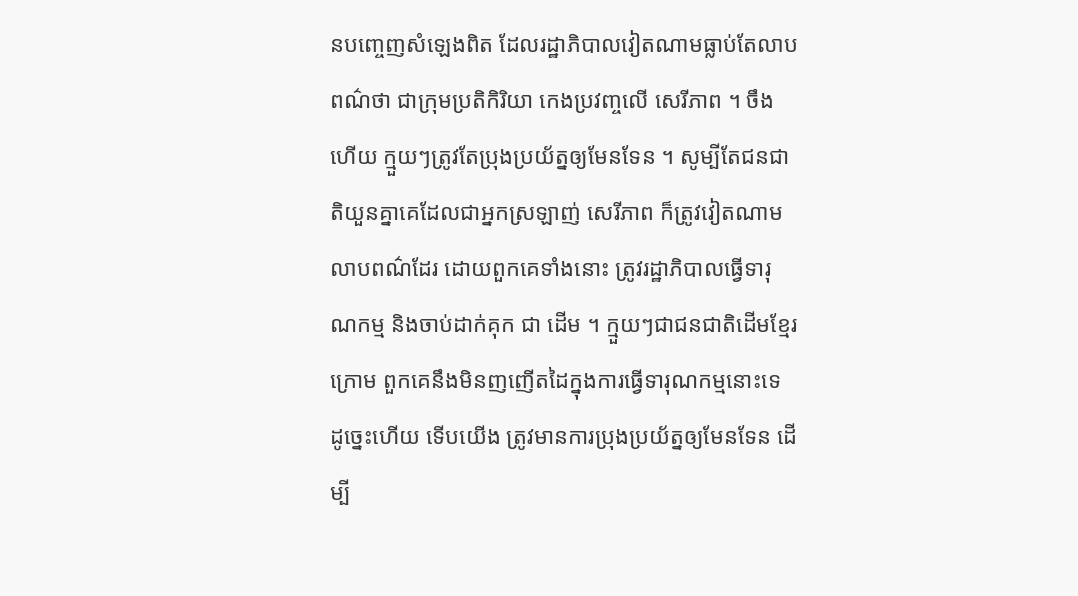នបញ្ចេញសំឡេងពិត ដែលរដ្ឋាភិបាលវៀតណាមធ្លាប់តែលាបពណ៌ថា ជាក្រុមប្រតិកិរិយា កេងប្រវញ្ចលើ សេរីភាព ។ ចឹងហើយ ក្មួយៗត្រូវតែប្រុងប្រយ័ត្នឲ្យមែនទែន ។ សូម្បីតែជនជាតិយួនគ្នាគេដែលជាអ្នកស្រឡាញ់ សេរីភាព ក៏ត្រូវវៀតណាមលាបពណ៌ដែរ ដោយពួកគេទាំងនោះ ត្រូវរដ្ឋាភិបាលធ្វើទារុណកម្ម និងចាប់ដាក់គុក ជា ដើម ។ ក្មួយៗជាជនជាតិដើមខ្មែរក្រោម ពួកគេនឹងមិនញញើតដៃក្នុងការធ្វើទារុណកម្មនោះទេ ដូច្នេះហើយ ទើបយើង ត្រូវមានការប្រុងប្រយ័ត្នឲ្យមែនទែន ដើម្បី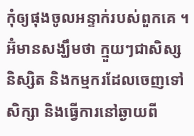កុំឲ្យផុងចូលអន្ទាក់របស់ពួកគេ ។
អ៊ំមានសង្ឃឹមថា ក្មួយៗជាសិស្ស និស្សិត និងកម្មករដែលចេញទៅសិក្សា និងធ្វើការនៅឆ្ងាយពី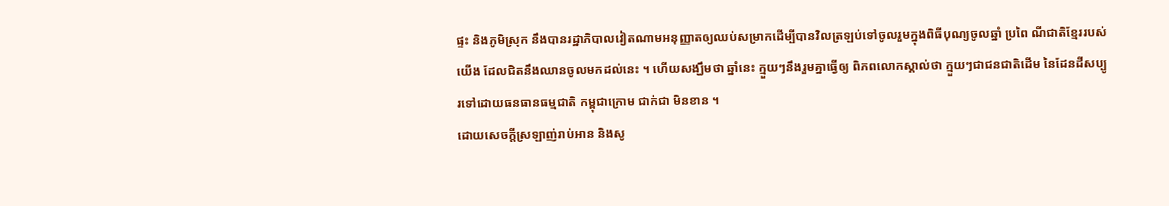ផ្ទះ និងភូមិស្រុក នឹងបានរដ្ឋាភិបាលវៀតណាមអនុញ្ញាតឲ្យឈប់សម្រាកដើម្បីបានវិលត្រឡប់ទៅចូលរួមក្នុងពិធីបុណ្យចូលឆ្នាំ ប្រពៃ ណីជាតិខ្មែររបស់យើង ដែលជិតនឹងឈានចូលមកដល់នេះ ។ ហើយសង្ឃឹមថា ឆ្នាំនេះ ក្មួយៗនឹងរួមគ្នាធ្វើឲ្យ ពិភពលោកស្គាល់ថា ក្មួយៗជាជនជាតិដើម នៃដែនដីសប្បូរទៅដោយធនធានធម្មជាតិ កម្ពុជាក្រោម ជាក់ជា មិនខាន ។
ដោយសេចក្ដីស្រឡាញ់រាប់អាន និងសូ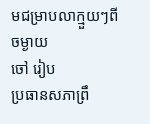មជម្រាបលាក្មួយៗពីចម្ងាយ
ចៅ រៀប
ប្រធានសភាព្រឹ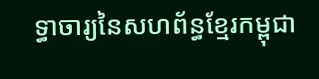ទ្ធាចារ្យនៃសហព័ន្ធខ្មែរកម្ពុជា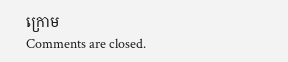ក្រោម
Comments are closed.